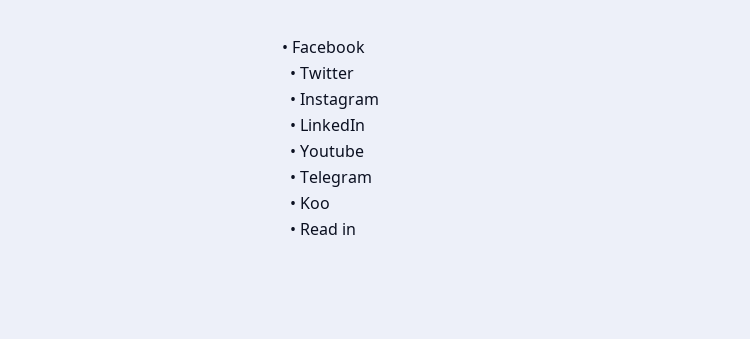• Facebook
  • Twitter
  • Instagram
  • LinkedIn
  • Youtube
  • Telegram
  • Koo
  • Read in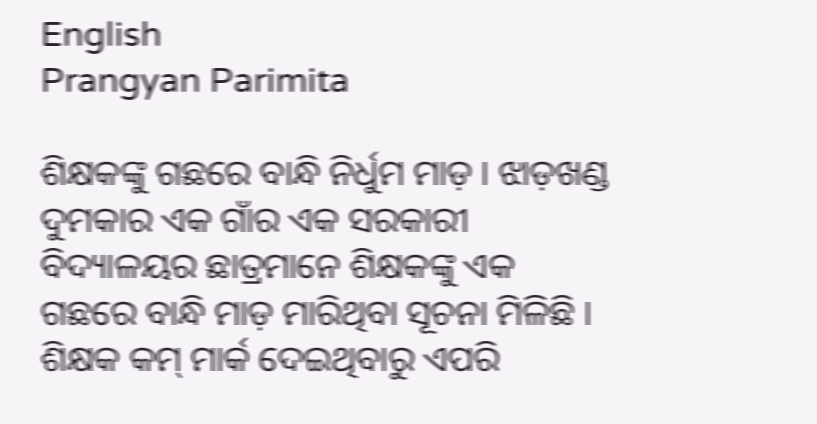English
Prangyan Parimita

ଶିକ୍ଷକଙ୍କୁ ଗଛରେ ବାନ୍ଧି ନିର୍ଧୁମ ମାଡ଼ । ଝାଡ଼ଖଣ୍ଡ ଦୁମକାର ଏକ ଗାଁର ଏକ ସରକାରୀ ବିଦ୍ୟାଳୟର ଛାତ୍ରମାନେ ଶିକ୍ଷକଙ୍କୁ ଏକ ଗଛରେ ବାନ୍ଧି ମାଡ଼ ମାରିଥିବା ସୂଚନା ମିଳିଛି । ଶିକ୍ଷକ କମ୍ ମାର୍କ ଦେଇଥିବାରୁ ଏପରି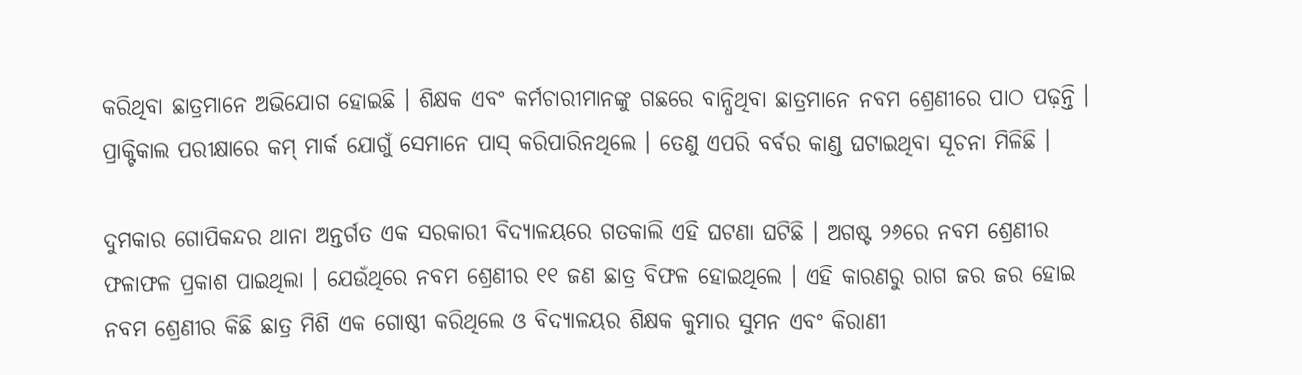କରିଥିବା ଛାତ୍ରମାନେ ଅଭିଯୋଗ ହୋଇଛି । ଶିକ୍ଷକ ଏବଂ କର୍ମଚାରୀମାନଙ୍କୁ ଗଛରେ ବାନ୍ଧିଥିବା ଛାତ୍ରମାନେ ନବମ ଶ୍ରେଣୀରେ ପାଠ ପଢ଼ନ୍ତି । ପ୍ରାକ୍ଟିକାଲ ପରୀକ୍ଷାରେ କମ୍‌ ମାର୍କ ଯୋଗୁଁ ସେମାନେ ପାସ୍‌ କରିପାରିନଥିଲେ । ତେଣୁ ଏପରି ବର୍ବର କାଣ୍ଡ ଘଟାଇଥିବା ସୂଚନା ମିଳିଛି ।

ଦୁମକାର ଗୋପିକନ୍ଦର ଥାନା ଅନ୍ତର୍ଗତ ଏକ ସରକାରୀ ବିଦ୍ୟାଳୟରେ ଗତକାଲି ଏହି ଘଟଣା ଘଟିଛି । ଅଗଷ୍ଟ ୨୬ରେ ନବମ ଶ୍ରେଣୀର ଫଳାଫଳ ପ୍ରକାଶ ପାଇଥିଲା । ଯେଉଁଥିରେ ନବମ ଶ୍ରେଣୀର ୧୧ ଜଣ ଛାତ୍ର ବିଫଳ ହୋଇଥିଲେ । ଏହି କାରଣରୁ ରାଗ ଜର ଜର ହୋଇ ନବମ ଶ୍ରେଣୀର କିଛି ଛାତ୍ର ମିଶି ଏକ ଗୋଷ୍ଠୀ କରିଥିଲେ ଓ ବିଦ୍ୟାଳୟର ଶିକ୍ଷକ କୁମାର ସୁମନ ଏବଂ କିରାଣୀ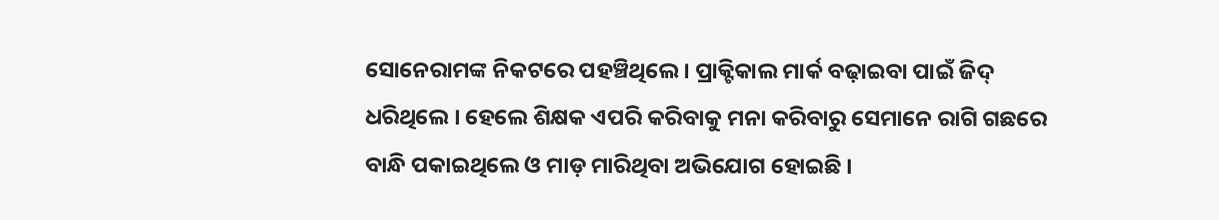ସୋନେରାମଙ୍କ ନିକଟରେ ପହଞ୍ଚିଥିଲେ । ପ୍ରାକ୍ଟିକାଲ ମାର୍କ ବ‍ଢ଼ାଇବା ପାଇଁ ଜିଦ୍ ଧରିଥିଲେ । ହେଲେ ଶିକ୍ଷକ ଏପରି କରିବାକୁ ମନା କରିବାରୁ ସେମାନେ ରାଗି ଗଛରେ ବାନ୍ଧି ପକାଇଥିଲେ ଓ ମାଡ଼ ମାରିଥିବା ଅଭିଯୋଗ ହୋଇଛି ।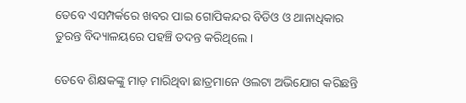ତେବେ ଏସମ୍ପର୍କରେ ଖବର ପାଇ ଗୋପିକନ୍ଦର ବିଡିଓ ଓ ଥାନାଧିକାର ତୁରନ୍ତ ବିଦ୍ୟାଳୟରେ ପହଞ୍ଚି ତଦନ୍ତ କରିଥିଲେ ।

ତେବେ ଶିକ୍ଷକଙ୍କୁ ମାଡ଼ ମାରିଥିବା ଛାତ୍ରମାନେ ଓଲଟା ଅଭିଯୋଗ କରିଛନ୍ତି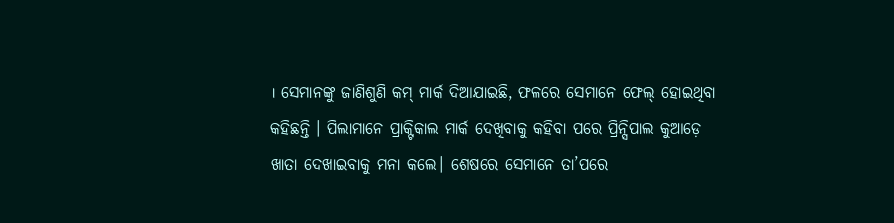। ସେମାନଙ୍କୁ ଜାଣିଶୁଣି କମ୍ ମାର୍କ ଦିଆଯାଇଛି, ଫଳରେ ସେମାନେ ଫେଲ୍ ହୋଇଥିବା କହିଛନ୍ତି । ପିଲାମ‌ାନେ ପ୍ରାକ୍ଟିକାଲ ମାର୍କ ଦେଖିବାକୁ କହିବା ପରେ ପ୍ରିନ୍ସିପାଲ କୁଆଡ଼େ ଖାତା ଦେଖାଇବାକୁ ମନା କଲେ। ଶେଷରେ ସେମାନେ ତା’ପରେ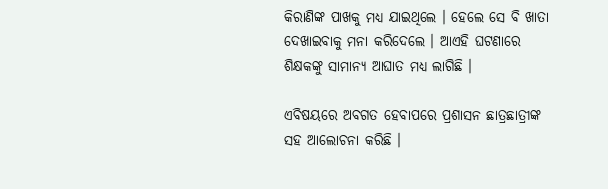କିରାଣିଙ୍କ ପାଖକୁ ମଧ୍ୟ ଯାଇଥିଲେ । ହେଲେ ସେ ବି ଖାତା ଦେଖାଇବାକୁ ମନା କରିଦେଲେ । ଆଏହି ଘଟଣାରେ ଶିକ୍ଷକଙ୍କୁ ସାମାନ୍ୟ ଆଘାତ ମଧ୍ୟ ଲାଗିଛି ।

ଏବିଷୟରେ ଅବଗତ ହେବାପରେ ପ୍ରଶାସନ ଛାତ୍ରଛାତ୍ରୀଙ୍କ ସହ ଆଲୋଚନା କରିଛି ।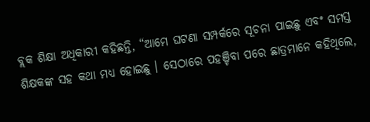ବ୍ଲକ ଶିକ୍ଷା ଅଧିକାରୀ କହିଛନ୍ତି, “ଆମେ ଘଟଣା ସମ୍ପର୍କରେ ସୂଚନା ପାଇଛୁ ଏବଂ ସମସ୍ତ ଶିକ୍ଷକଙ୍କ ସହ କଥା ମଧ୍ୟ ହୋଇଛୁ । ସେଠାରେ ପହଞ୍ଚିବା ପରେ ଛାତ୍ରମାନେ କହିଥିଲେ,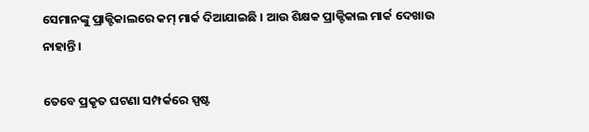ସେମାନଙ୍କୁ ପ୍ରାକ୍ଟିକାଲରେ କମ୍ ମାର୍କ ଦିଆଯାଇଛି । ଆଉ ଶିକ୍ଷକ ପ୍ରାକ୍ଟିକାଲ ମାର୍କ ଦେଖାଉ ନାହାନ୍ତି ।

ତେବେ ପ୍ରକୃତ ଘଟଣା ସମ୍ପର୍କରେ ସ୍ପଷ୍ଟ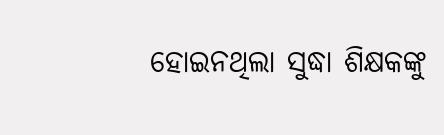ହୋଇନଥିଲା ସୁଦ୍ଧା ଶିକ୍ଷକଙ୍କୁ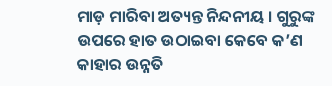ମାଡ଼ ମାରିବା ଅତ୍ୟନ୍ତ ନିନ୍ଦନୀୟ । ଗୁରୁଙ୍କ ଉପରେ ହାତ ଉଠାଇବା କେବେ କ’ଣ କାହାର ଉନ୍ନତି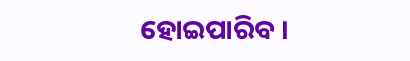ହୋଇପାରିବ ।